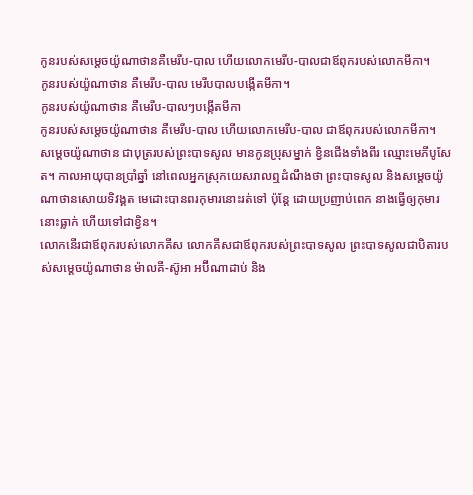កូនរបស់សម្ដេចយ៉ូណាថានគឺមេរីប-បាល ហើយលោកមេរីប-បាលជាឪពុករបស់លោកមីកា។
កូនរបស់យ៉ូណាថាន គឺមេរីប-បាល មេរីបបាលបង្កើតមីកា។
កូនរបស់យ៉ូណាថាន គឺមេរីប-បាលៗបង្កើតមីកា
កូនរបស់សម្តេចយ៉ូណាថាន គឺមេរីប-បាល ហើយលោកមេរីប-បាល ជាឪពុករបស់លោកមីកា។
សម្ដេចយ៉ូណាថាន ជាបុត្ររបស់ព្រះបាទសូល មានកូនប្រុសម្នាក់ ខ្វិនជើងទាំងពីរ ឈ្មោះមេភីបូសែត។ កាលអាយុបានប្រាំឆ្នាំ នៅពេលអ្នកស្រុកយេសរាលឮដំណឹងថា ព្រះបាទសូល និងសម្ដេចយ៉ូណាថានសោយទិវង្គត មេដោះបានពរកុមារនោះរត់ទៅ ប៉ុន្តែ ដោយប្រញាប់ពេក នាងធ្វើឲ្យកុមារនោះធ្លាក់ ហើយទៅជាខ្វិន។
លោកនើរជាឪពុករបស់លោកគីស លោកគីសជាឪពុករបស់ព្រះបាទសូល ព្រះបាទសូលជាបិតារបស់សម្ដេចយ៉ូណាថាន ម៉ាលគី-ស៊ូអា អប៊ីណាដាប់ និង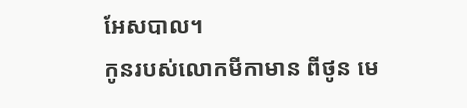អែសបាល។
កូនរបស់លោកមីកាមាន ពីថូន មេ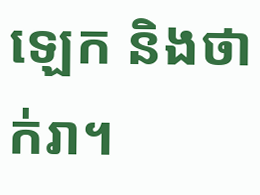ឡេក និងថាក់រា។